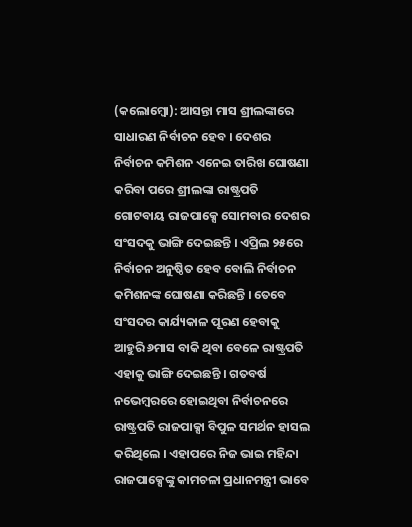(କଲୋମ୍ବୋ): ଆସନ୍ତା ମାସ ଶ୍ରୀଲଙ୍କାରେ ସାଧାରଣ ନିର୍ବାଚନ ହେବ । ଦେଶର ନିର୍ବାଚନ କମିଶନ ଏନେଇ ତାରିଖ ଘୋଷଣା କରିବା ପରେ ଶ୍ରୀଲଙ୍କା ରାଷ୍ଟ୍ରପତି ଗୋଟବାୟ ରାଜପାକ୍ସେ ସୋମବାର ଦେଶର ସଂସଦକୁ ଭାଙ୍ଗି ଦେଇଛନ୍ତି । ଏପ୍ରିଲ ୨୫ରେ ନିର୍ବାଚନ ଅନୁଷ୍ଠିତ ହେବ ବୋଲି ନିର୍ବାଚନ କମିଶନଙ୍କ ଘୋଷଣା କରିଛନ୍ତି । ତେବେ ସଂସଦର କାର୍ଯ୍ୟକାଳ ପୂରଣ ହେବାକୁ ଆହୁରି ୬ମାସ ବାକି ଥିବା ବେଳେ ରାଷ୍ଟ୍ରପତି ଏହାକୁ ଭାଙ୍ଗି ଦେଇଛନ୍ତି । ଗତବର୍ଷ ନଭେମ୍ବରରେ ହୋଇଥିବା ନିର୍ବାଚନରେ ରାଷ୍ଟ୍ରପତି ରାଜପାକ୍ସା ବିପୁଳ ସମର୍ଥନ ହାସଲ କରିଥିଲେ । ଏହାପରେ ନିଜ ଭାଇ ମହିନ୍ଦା ରାଜପାକ୍ସେଙ୍କୁ କାମଚଳା ପ୍ରଧାନମନ୍ତ୍ରୀ ଭାବେ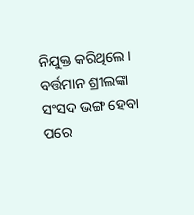ନିଯୁକ୍ତ କରିଥିଲେ । ବର୍ତ୍ତମାନ ଶ୍ରୀଲଙ୍କା ସଂସଦ ଭଙ୍ଗ ହେବା ପରେ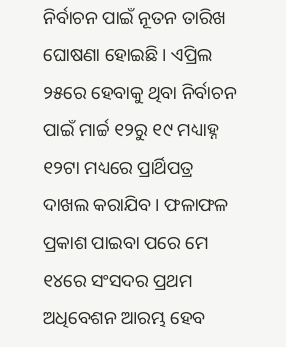ନିର୍ବାଚନ ପାଇଁ ନୂତନ ତାରିଖ ଘୋଷଣା ହୋଇଛି । ଏପ୍ରିଲ ୨୫ରେ ହେବାକୁ ଥିବା ନିର୍ବାଚନ ପାଇଁ ମାର୍ଚ୍ଚ ୧୨ରୁ ୧୯ ମଧ୍ୟାହ୍ନ ୧୨ଟା ମଧ୍ୟରେ ପ୍ରାର୍ଥିପତ୍ର ଦାଖଲ କରାଯିବ । ଫଳାଫଳ ପ୍ରକାଶ ପାଇବା ପରେ ମେ ୧୪ରେ ସଂସଦର ପ୍ରଥମ ଅଧିବେଶନ ଆରମ୍ଭ ହେବ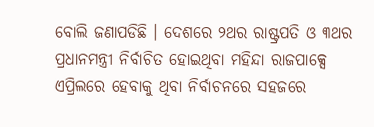ବୋଲି ଜଣାପଡିଛି । ଦେଶରେ ୨ଥର ରାଷ୍ଟ୍ରପତି ଓ ୩ଥର ପ୍ରଧାନମନ୍ତ୍ରୀ ନିର୍ବାଚିତ ହୋଇଥିବା ମହିନ୍ଦା ରାଜପାକ୍ସେ ଏପ୍ରିଲରେ ହେବାକୁ ଥିବା ନିର୍ବାଚନରେ ସହଜରେ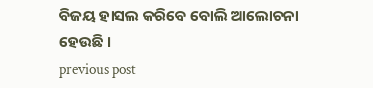ବିଜୟ ହାସଲ କରିବେ ବୋଲି ଆଲୋଚନା ହେଉଛି ।
previous post